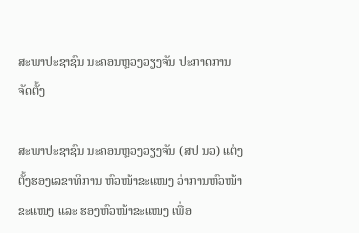ສະພາປະຊາຊົນ ນະຄອນຫຼວງວຽງຈັນ ປະກາດການຈັດຕັ້ງ

ສະພາປະຊາຊົນ ນະຄອນຫຼວງວຽງຈັນ (ສປ ນວ) ແຕ່ງຕັ້ງຮອງເລຂາທິການ ຫົວໜ້າຂະແໜງ ວ່າການຫົວໜ້າຂະແໜງ ແລະ ຮອງຫົວໜ້າຂະແໜງ ເພື່ອ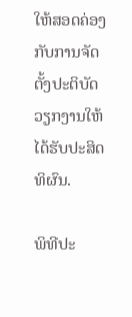ໃຫ້ສອດຄ່ອງກັບການຈັດຕັ້ງປະຕິບັດວຽກງານໃຫ້ໄດ້ຮັບປະສິດທິຜົນ.

ພິທີປະ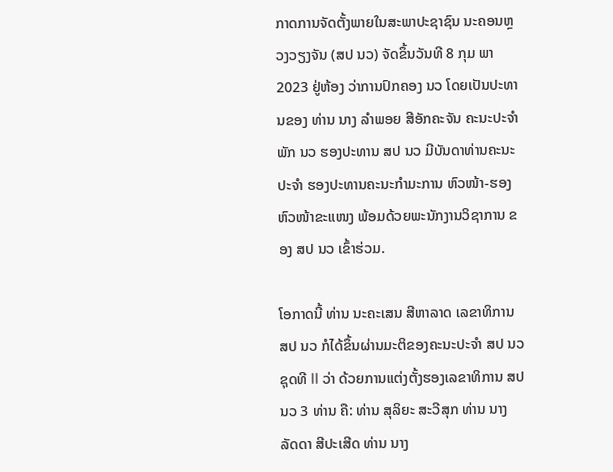ກາດການຈັດຕັ້ງພາຍໃນສະພາປະຊາຊົນ ນະຄອນຫຼວງວຽງຈັນ (ສປ ນວ) ຈັດຂຶ້ນວັນທີ 8 ກຸມ ພາ 2023 ຢູ່ຫ້ອງ ວ່າການປົກຄອງ ນວ ໂດຍເປັນປະທານຂອງ ທ່ານ ນາງ ລຳພອຍ ສີອັກຄະຈັນ ຄະນະປະຈຳພັກ ນວ ຮອງປະທານ ສປ ນວ ມີບັນດາທ່ານຄະນະປະຈໍາ ຮອງປະທານຄະນະກຳມະການ ຫົວໜ້າ-ຮອງຫົວໜ້າຂະແໜງ ພ້ອມດ້ວຍພະນັກງານວິຊາການ ຂອງ ສປ ນວ ເຂົ້າຮ່ວມ.

ໂອກາດນີ້ ທ່ານ ນະຄະເສນ ສີຫາລາດ ເລຂາທິການ ສປ ນວ ກໍໄດ້ຂຶ້ນຜ່ານມະຕິຂອງຄະນະປະຈຳ ສປ ນວ ຊຸດທີ II ວ່າ ດ້ວຍການແຕ່ງຕັ້ງຮອງເລຂາທິການ ສປ ນວ 3 ທ່ານ ຄື: ທ່ານ ສຸລິຍະ ສະວີສຸກ ທ່ານ ນາງ ລັດດາ ສີປະເສີດ ທ່ານ ນາງ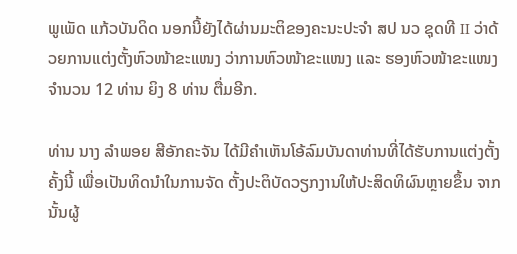ພູເພັດ ແກ້ວບັນດິດ ນອກນີ້ຍັງໄດ້ຜ່ານມະຕິຂອງຄະນະປະຈຳ ສປ ນວ ຊຸດທີ II ວ່າດ້ວຍການແຕ່ງຕັ້ງຫົວໜ້າຂະແໜງ ວ່າການຫົວໜ້າຂະແໜງ ແລະ ຮອງຫົວໜ້າຂະແໜງຈຳນວນ 12 ທ່ານ ຍິງ 8 ທ່ານ ຕື່ມອີກ.

ທ່ານ ນາງ ລຳພອຍ ສີອັກຄະຈັນ ໄດ້ມີຄຳເຫັນໂອ້ລົມບັນດາທ່ານທີ່ໄດ້ຮັບການແຕ່ງຕັ້ງຄັ້ງນີ້ ເພື່ອເປັນທິດນຳໃນການຈັດ ຕັ້ງປະຕິບັດວຽກງານໃຫ້ປະສິດທິຜົນຫຼາຍຂຶ້ນ ຈາກນັ້ນຜູ້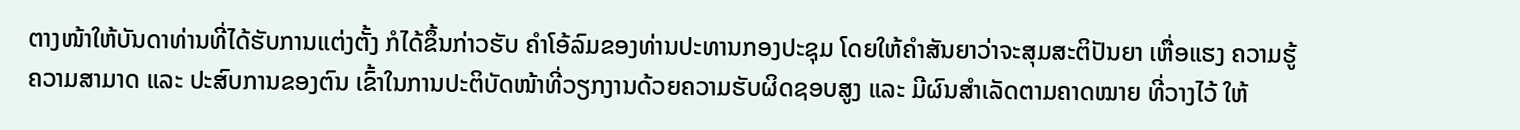ຕາງໜ້າໃຫ້ບັນດາທ່ານທີ່ໄດ້ຮັບການແຕ່ງຕັ້ງ ກໍໄດ້ຂຶ້ນກ່າວຮັບ ຄຳໂອ້ລົມຂອງທ່ານປະທານກອງປະຊຸມ ໂດຍໃຫ້ຄຳສັນຍາວ່າຈະສຸມສະຕິປັນຍາ ເຫື່ອແຮງ ຄວາມຮູ້ຄວາມສາມາດ ແລະ ປະສົບການຂອງຕົນ ເຂົ້າໃນການປະຕິບັດໜ້າທີ່ວຽກງານດ້ວຍຄວາມຮັບຜິດຊອບສູງ ແລະ ມີຜົນສຳເລັດຕາມຄາດໝາຍ ທີ່ວາງໄວ້ ໃຫ້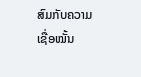ສົມກັບຄວາມເຊື່ອໝັ້ນ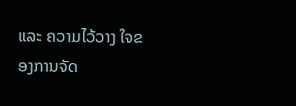ແລະ ຄວາມໄວ້ວາງ ໃຈຂອງການຈັດ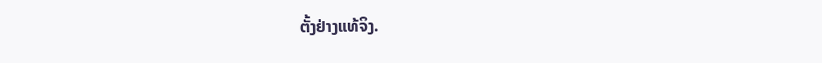ຕັ້ງຢ່າງແທ້ຈິງ.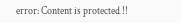error: Content is protected !!